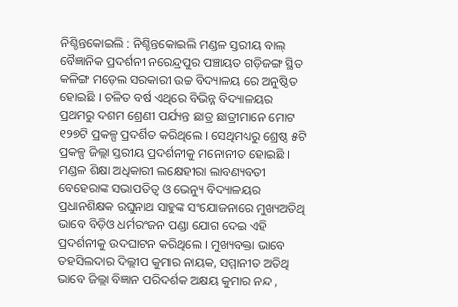ନିଶ୍ଚିନ୍ତକୋଇଲି : ନିଶ୍ଚିନ୍ତକୋଇଲି ମଣ୍ଡଳ ସ୍ତରୀୟ ବାଲ୍ ବୈଜ୍ଞାନିକ ପ୍ରଦର୍ଶନୀ ନରେନ୍ଦ୍ରପୁର ପଞ୍ଚାୟତ ଗଡ଼ିଜଙ୍ଗ ସ୍ଥିତ କଳିଙ୍ଗ ମଡ଼େଲ ସରକାରୀ ଉଚ୍ଚ ବିଦ୍ୟାଳୟ ରେ ଅନୁଷ୍ଠିତ ହୋଇଛି । ଚଳିତ ବର୍ଷ ଏଥିରେ ବିଭିନ୍ନ ବିଦ୍ୟାଳୟର ପ୍ରଥମରୁ ଦଶମ ଶ୍ରେଣୀ ପର୍ଯ୍ୟନ୍ତ ଛାତ୍ର ଛାତ୍ରୀମାନେ ମୋଟ ୧୨୭ଟି ପ୍ରକଳ୍ପ ପ୍ରଦର୍ଶିତ କରିଥିଲେ । ସେଥିମଧ୍ୟରୁ ଶ୍ରେଷ୍ଠ ୫ଟି ପ୍ରକଳ୍ପ ଜିଲ୍ଲା ସ୍ତରୀୟ ପ୍ରଦର୍ଶନୀକୁ ମନୋନୀତ ହୋଇଛି । ମଣ୍ଡଳ ଶିକ୍ଷା ଅଧିକାରୀ ଲକ୍ଷେହୀରା ଲାବଣ୍ୟବତୀ ବେହେରାଙ୍କ ସଭାପତିତ୍ୱ ଓ ଭେନ୍ୟୁ ବିଦ୍ୟାଳୟର ପ୍ରଧାନଶିକ୍ଷକ ରଘୁନାଥ ସାହୁଙ୍କ ସଂଯୋଜନାରେ ମୁଖ୍ୟଅତିଥି ଭାବେ ବିଡ଼ିଓ ଧର୍ମରଂଜନ ପଣ୍ଡା ଯୋଗ ଦେଇ ଏହି ପ୍ରଦର୍ଶନୀକୁ ଉଦଘାଟନ କରିଥିଲେ । ମୁଖ୍ୟବକ୍ତା ଭାବେ ତହସିଲଦାର ଦିଲ୍ଲୀପ କୁମାର ନାୟକ, ସମ୍ମାନୀତ ଅତିଥି ଭାବେ ଜିଲ୍ଲା ବିଜ୍ଞାନ ପରିଦର୍ଶକ ଅକ୍ଷୟ କୁମାର ନନ୍ଦ ,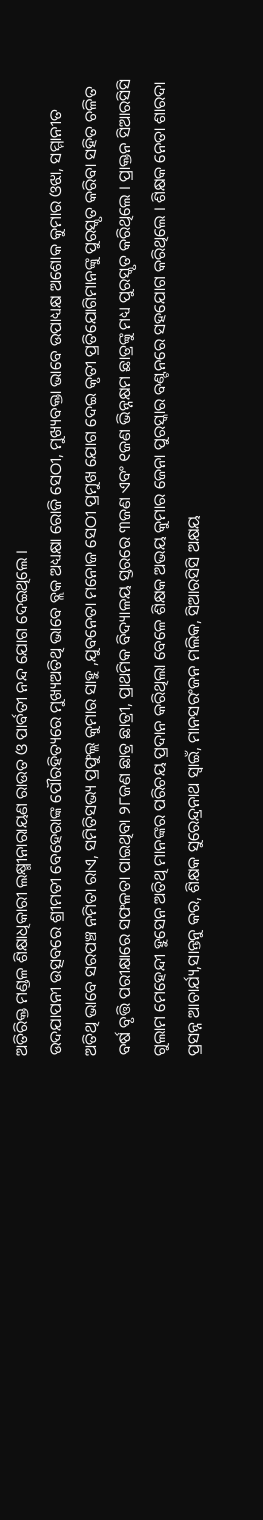ଅତିରିକ୍ତ ମଣ୍ଡଳ ଶିକ୍ଷାଧିକାରୀ ଲକ୍ଷ୍ମୀନାରାୟଣ ରାଉତ ଓ ପାର୍ବତୀ ନନ୍ଦ ଯୋଗ ଦେଇଥିଲେ ।
ଉଦଯାପନୀ ଉତ୍ସବରେ ଶ୍ରୀମତୀ ବେହେରାଙ୍କ ପୌରହିତ୍ୟରେ ମୁଖ୍ୟଅତିଥି ଭାବେ ବ୍ଲକ ଅଧ୍ୟକ୍ଷା ରୋଜି ସେଠୀ, ମୁଖ୍ୟବକ୍ତା ଭାବେ ଉପାଧ୍ୟକ୍ଷ ଅଶୋକ କୁମାର ଓଝା, ସମ୍ମାନୀତ ଅତିଥି ଭାବେ ସରପଞ୍ଚ ନମିତା ରାଏ, ସମିତିସଭ୍ୟ ପ୍ରଫୁଲ୍ଲ କୁମାର ସାହୁ ,ଯୁବନେତା ମନୋଜ ସେଠୀ ପ୍ରମୁଖ ଯୋଗ ଦେଇ କୃତୀ ପ୍ରତିଯୋଗିମାନଙ୍କୁ ପୁରସ୍କୃତ କରିବା ସହିତ ଚଳିତ ବର୍ଷ ବୃତ୍ତି ପରୀକ୍ଷାରେ ସଫଳତା ପାଇଥିବା ୨୮ଜଣ ଛାତ୍ର ଛାତ୍ରୀ, ପ୍ରାଥମିକ ବିଦ୍ୟାଳୟ ସ୍ତରରେ ୩ଜଣ ଏବଂ ୧ଜଣ ଭିନ୍ନକ୍ଷମ ଛାତ୍ରଙ୍କୁ ମଧ୍ୟ ପୁରସ୍କୃତ କରିଥିଲେ । ପ୍ରାକ୍ତନ ସିଆରସିସି ଗୁଲାମ ମେହେନ୍ଦୀ ହୁସେନ ଅତିଥି ମାନଙ୍କର ପରିଚୟ ପ୍ରଦାନ କରିଥିଲା ବେଳେ ଶିକ୍ଷକ ଅଭୟ କୁମାର ଜେନା ପୁରସ୍କାର ବଣ୍ଟନରେ ସହଯୋଗ କରିଥିଲେ । ଶିକ୍ଷକ ନେତା ଶାରଦା ପ୍ରସନ୍ନ ଆଚାର୍ଯ୍ୟ,ସାନ୍ତନୁ କର, ଶିକ୍ଷକ ସୁରେନ୍ଦ୍ରନାଥ ସ୍ୱାଇଁ, ମାନସରଂଜନ ମଲିକ, ସିଆରସିସି ଅକ୍ଷୟ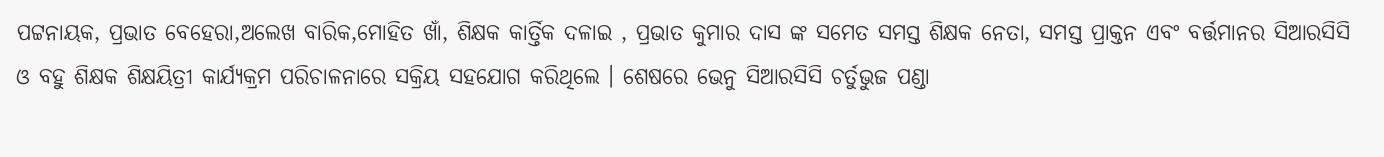ପଟ୍ଟନାୟକ, ପ୍ରଭାତ ବେହେରା,ଅଲେଖ ବାରିକ,ମୋହିତ ଖାଁ, ଶିକ୍ଷକ କାର୍ତ୍ତିକ ଦଳାଇ , ପ୍ରଭାତ କୁମାର ଦାସ ଙ୍କ ସମେତ ସମସ୍ତ ଶିକ୍ଷକ ନେତା, ସମସ୍ତ ପ୍ରାକ୍ତନ ଏବଂ ବର୍ତ୍ତମାନର ସିଆରସିସି ଓ ବହୁ ଶିକ୍ଷକ ଶିକ୍ଷୟିତ୍ରୀ କାର୍ଯ୍ୟକ୍ରମ ପରିଚାଳନାରେ ସକ୍ରିୟ ସହଯୋଗ କରିଥିଲେ । ଶେଷରେ ଭେନୁ ସିଆରସିସି ଚର୍ତୁଭୁଜ ପଣ୍ଡା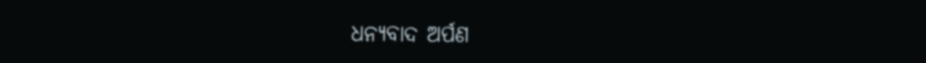ଧନ୍ୟବାଦ ଅର୍ପଣ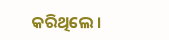କରିଥିଲେ ।